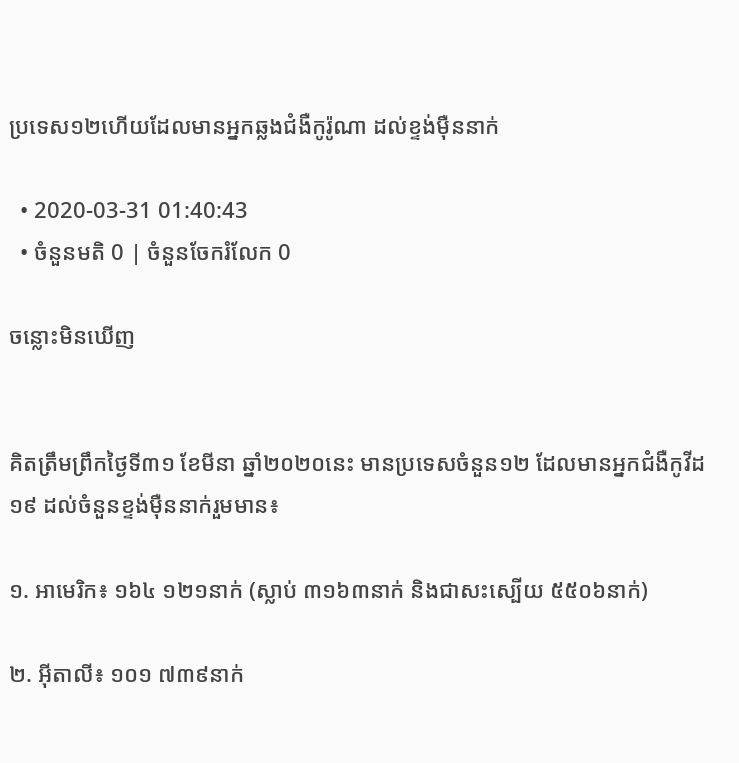ប្រទេស១២ហើយដែលមានអ្នកឆ្លងជំងឺកូរ៉ូណា ដល់ខ្ទង់ម៉ឺននាក់

  • 2020-03-31 01:40:43
  • ចំនួនមតិ 0 | ចំនួនចែករំលែក 0

ចន្លោះមិនឃើញ


គិតត្រឹមព្រឹកថ្ងៃទី៣១ ខែមីនា ឆ្នាំ២០២០នេះ មានប្រទេសចំនួន១២ ដែលមានអ្នកជំងឺកូវីដ១៩ ដល់ចំនួនខ្ទង់ម៉ឺននាក់រួមមាន៖

១. អាមេរិក៖ ១៦៤ ១២១នាក់ (ស្លាប់ ៣១៦៣នាក់ និងជាសះស្បើយ ៥៥០៦នាក់)

២. អ៊ីតាលី៖ ១០១ ៧៣៩នាក់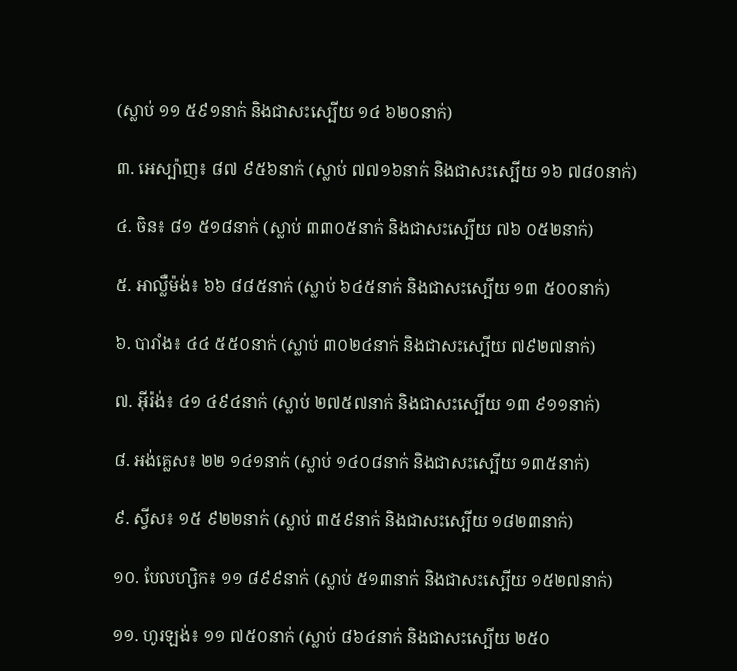(ស្លាប់ ១១ ៥៩១នាក់ និងជាសះស្បើយ ១៤ ៦២០នាក់)

៣. អេស្ប៉ាញ៖ ៨៧ ៩៥៦នាក់ (ស្លាប់ ៧៧១៦នាក់ និងជាសះស្បើយ ១៦ ៧៨០នាក់)

៤. ចិន៖ ៨១ ៥១៨នាក់ (ស្លាប់ ៣៣០៥នាក់ និងជាសះស្បើយ ៧៦ ០៥២នាក់)

៥. អាល្លឺម៉ង់៖ ៦៦ ៨៨៥នាក់ (ស្លាប់ ៦៤៥នាក់ និងជាសះស្បើយ ១៣ ៥០០នាក់)

៦. បារាំង៖ ៤៤ ៥៥០នាក់ (ស្លាប់ ៣០២៤នាក់ និងជាសះស្បើយ ៧៩២៧នាក់)

៧. អ៊ីរ៉ង់៖ ៤១ ៤៩៤នាក់ (ស្លាប់ ២៧៥៧នាក់ និងជាសះស្បើយ ១៣ ៩១១នាក់)

៨. អង់គ្លេស៖ ២២ ១៤១នាក់ (ស្លាប់ ១៤០៨នាក់ និងជាសះស្បើយ ១៣៥នាក់)

៩. ស្វីស៖ ១៥ ៩២២នាក់ (ស្លាប់ ៣៥៩នាក់ និងជាសះស្បើយ ១៨២៣នាក់)

១០. បែលហ្សិក៖ ១១ ៨៩៩នាក់ (ស្លាប់ ៥១៣នាក់ និងជាសះស្បើយ ១៥២៧នាក់)

១១. ហូរឡង់៖ ១១ ៧៥០នាក់ (ស្លាប់ ៨៦៤នាក់ និងជាសះស្បើយ ២៥០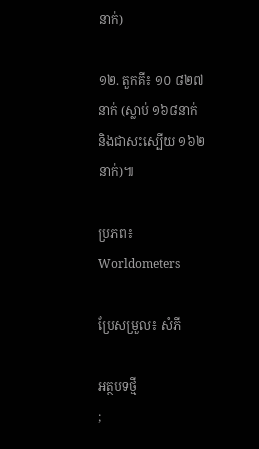នាក់)

១២. តួកគី៖ ១០ ៨២៧នាក់ (ស្លាប់ ១៦៨នាក់ និងជាសះស្បើយ ១៦២នាក់)៕

ប្រភព៖ Worldometers

ប្រែសម្រួល៖ សំភី

អត្ថបទថ្មី
;